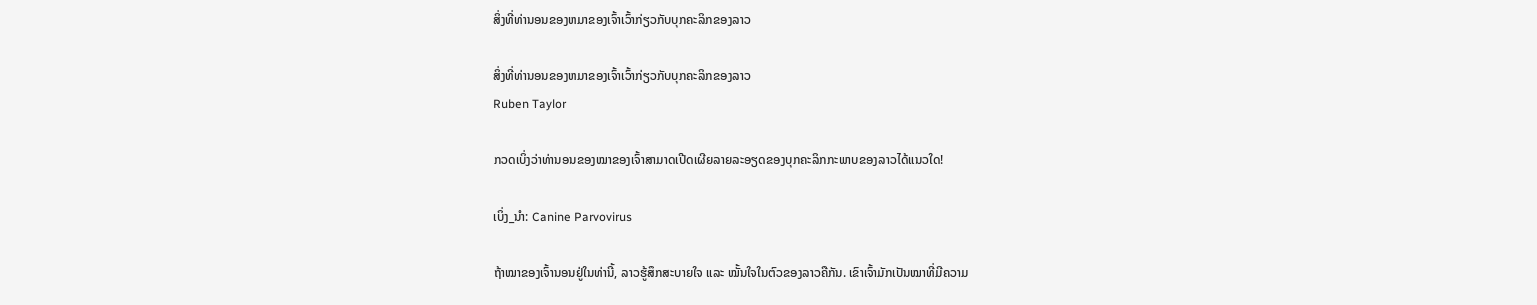ສິ່ງທີ່ທ່ານອນຂອງຫມາຂອງເຈົ້າເວົ້າກ່ຽວກັບບຸກຄະລິກຂອງລາວ

ສິ່ງທີ່ທ່ານອນຂອງຫມາຂອງເຈົ້າເວົ້າກ່ຽວກັບບຸກຄະລິກຂອງລາວ
Ruben Taylor

ກວດເບິ່ງວ່າທ່ານອນຂອງໝາຂອງເຈົ້າສາມາດເປີດເຜີຍລາຍລະອຽດຂອງບຸກຄະລິກກະພາບຂອງລາວໄດ້ແນວໃດ!

ເບິ່ງ_ນຳ: Canine Parvovirus

ຖ້າໝາຂອງເຈົ້ານອນຢູ່ໃນທ່ານີ້, ລາວຮູ້ສຶກສະບາຍໃຈ ແລະ ໝັ້ນໃຈໃນຕົວຂອງລາວຄືກັນ. ເຂົາເຈົ້າມັກເປັນໝາທີ່ມີຄວາມ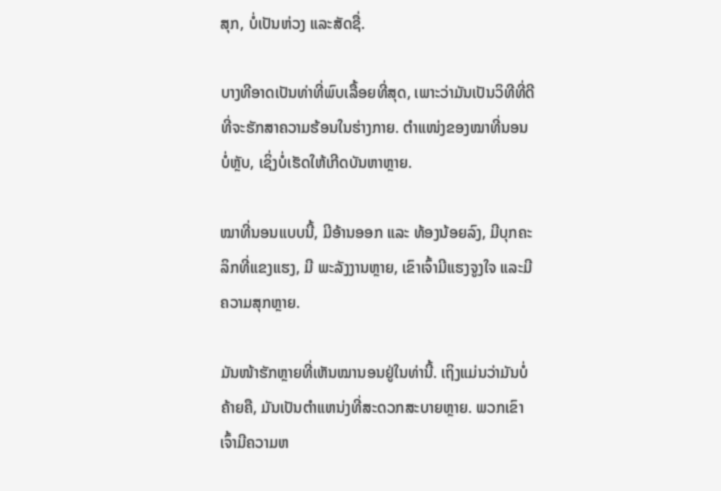ສຸກ, ບໍ່ເປັນຫ່ວງ ແລະສັດຊື່.

ບາງທີອາດເປັນທ່າທີ່ພົບເລື້ອຍທີ່ສຸດ, ເພາະວ່າມັນເປັນວິທີທີ່ດີທີ່ຈະຮັກສາຄວາມຮ້ອນໃນຮ່າງກາຍ. ຕຳແໜ່ງຂອງໝາທີ່ນອນບໍ່ຫຼັບ, ເຊິ່ງບໍ່ເຮັດໃຫ້ເກີດບັນຫາຫຼາຍ.

ໝາທີ່ນອນແບບນີ້, ມີອ້ານອອກ ແລະ ທ້ອງນ້ອຍລົງ, ມີບຸກຄະລິກທີ່ແຂງແຮງ, ມີ ພະລັງງານຫຼາຍ, ເຂົາເຈົ້າມີແຮງຈູງໃຈ ແລະມີຄວາມສຸກຫຼາຍ.

ມັນໜ້າຮັກຫຼາຍທີ່ເຫັນໝານອນຢູ່ໃນທ່ານີ້. ເຖິງແມ່ນວ່າມັນບໍ່ຄ້າຍຄື, ມັນເປັນຕໍາແຫນ່ງທີ່ສະດວກສະບາຍຫຼາຍ. ພວກເຂົາເຈົ້າມີຄວາມຫ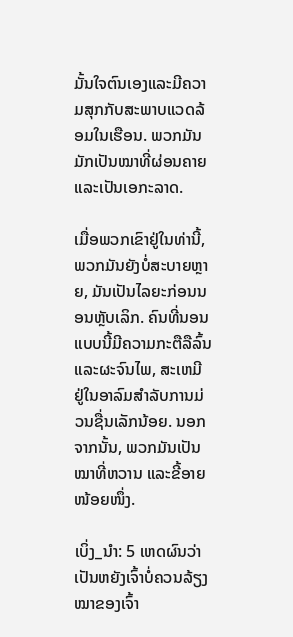ມັ້ນໃຈຕົນເອງແລະມີຄວາມສຸກກັບສະພາບແວດລ້ອມໃນເຮືອນ. ພວກມັນມັກເປັນໝາທີ່ຜ່ອນຄາຍ ແລະເປັນເອກະລາດ.

ເມື່ອພວກເຂົາຢູ່ໃນທ່ານີ້, ພວກມັນຍັງບໍ່ສະບາຍຫຼາຍ, ມັນເປັນໄລຍະກ່ອນນອນຫຼັບເລິກ. ຄົນທີ່ນອນແບບນີ້ມີຄວາມກະຕືລືລົ້ນແລະຜະຈົນໄພ, ສະເຫມີຢູ່ໃນອາລົມສໍາລັບການມ່ວນຊື່ນເລັກນ້ອຍ. ນອກຈາກນັ້ນ, ພວກມັນເປັນໝາທີ່ຫວານ ແລະຂີ້ອາຍໜ້ອຍໜຶ່ງ.

ເບິ່ງ_ນຳ: 5 ເຫດຜົນວ່າເປັນຫຍັງເຈົ້າບໍ່ຄວນລ້ຽງໝາຂອງເຈົ້າ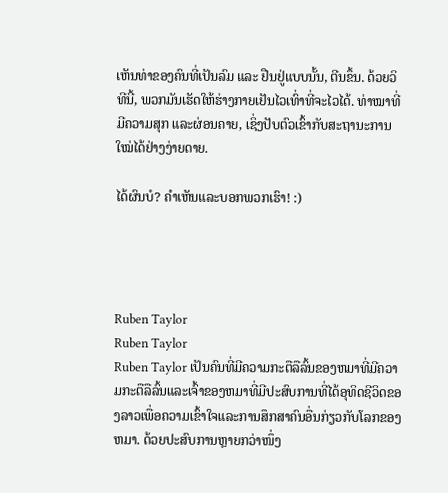ເຫັນທ່າຂອງຄົນທີ່ເປັນລົມ ແລະ ຢືນຢູ່ແບບນັ້ນ, ຕີນຂຶ້ນ. ດ້ວຍວິທີນີ້, ພວກມັນເຮັດໃຫ້ຮ່າງກາຍເຢັນໄວເທົ່າທີ່ຈະໄວໄດ້. ທ່າໝາທີ່ມີຄວາມສຸກ ແລະຜ່ອນຄາຍ, ເຊິ່ງປັບຕົວເຂົ້າກັບສະຖານະການໃໝ່ໄດ້ຢ່າງງ່າຍດາຍ.

ໄດ້ຜົນບໍ? ຄໍາເຫັນແລະບອກພວກເຮົາ! :)




Ruben Taylor
Ruben Taylor
Ruben Taylor ເປັນຄົນທີ່ມີຄວາມກະຕືລືລົ້ນຂອງຫມາທີ່ມີຄວາມກະຕືລືລົ້ນແລະເຈົ້າຂອງຫມາທີ່ມີປະສົບການທີ່ໄດ້ອຸທິດຊີວິດຂອງລາວເພື່ອຄວາມເຂົ້າໃຈແລະການສຶກສາຄົນອື່ນກ່ຽວກັບໂລກຂອງຫມາ. ດ້ວຍປະສົບການຫຼາຍກວ່າໜຶ່ງ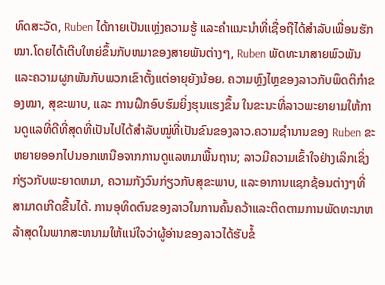ທົດສະວັດ, Ruben ໄດ້ກາຍເປັນແຫຼ່ງຄວາມຮູ້ ແລະຄຳແນະນຳທີ່ເຊື່ອຖືໄດ້ສຳລັບເພື່ອນຮັກໝາ.ໂດຍໄດ້ເຕີບໃຫຍ່ຂຶ້ນກັບຫມາຂອງສາຍພັນຕ່າງໆ, Ruben ພັດທະນາສາຍພົວພັນແລະຄວາມຜູກພັນກັບພວກເຂົາຕັ້ງແຕ່ອາຍຸຍັງນ້ອຍ. ຄວາມຫຼົງໄຫຼຂອງລາວກັບພຶດຕິກຳຂອງໝາ, ສຸຂະພາບ, ແລະ ການຝຶກອົບຮົມຍິ່ງຮຸນແຮງຂຶ້ນ ໃນຂະນະທີ່ລາວພະຍາຍາມໃຫ້ການດູແລທີ່ດີທີ່ສຸດທີ່ເປັນໄປໄດ້ສຳລັບໝູ່ທີ່ເປັນຂົນຂອງລາວ.ຄວາມຊໍານານຂອງ Ruben ຂະຫຍາຍອອກໄປນອກເຫນືອຈາກການດູແລຫມາພື້ນຖານ; ລາວມີຄວາມເຂົ້າໃຈຢ່າງເລິກເຊິ່ງກ່ຽວກັບພະຍາດຫມາ, ຄວາມກັງວົນກ່ຽວກັບສຸຂະພາບ, ແລະອາການແຊກຊ້ອນຕ່າງໆທີ່ສາມາດເກີດຂື້ນໄດ້. ການອຸທິດຕົນຂອງລາວໃນການຄົ້ນຄວ້າແລະຕິດຕາມການພັດທະນາຫລ້າສຸດໃນພາກສະຫນາມໃຫ້ແນ່ໃຈວ່າຜູ້ອ່ານຂອງລາວໄດ້ຮັບຂໍ້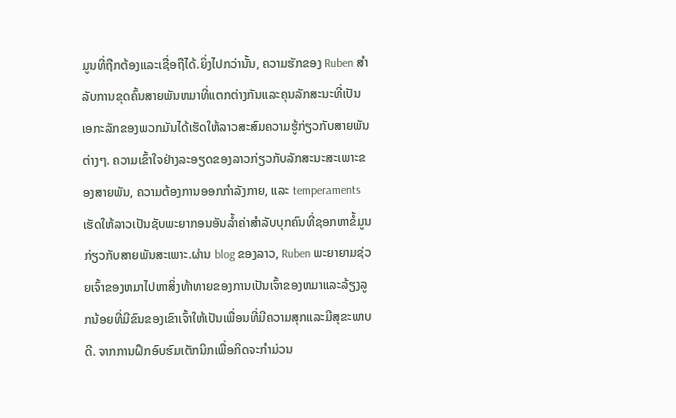ມູນທີ່ຖືກຕ້ອງແລະເຊື່ອຖືໄດ້.ຍິ່ງໄປກວ່ານັ້ນ, ຄວາມຮັກຂອງ Ruben ສໍາລັບການຂຸດຄົ້ນສາຍພັນຫມາທີ່ແຕກຕ່າງກັນແລະຄຸນລັກສະນະທີ່ເປັນເອກະລັກຂອງພວກມັນໄດ້ເຮັດໃຫ້ລາວສະສົມຄວາມຮູ້ກ່ຽວກັບສາຍພັນຕ່າງໆ. ຄວາມເຂົ້າໃຈຢ່າງລະອຽດຂອງລາວກ່ຽວກັບລັກສະນະສະເພາະຂອງສາຍພັນ, ຄວາມຕ້ອງການອອກກໍາລັງກາຍ, ແລະ temperaments ເຮັດໃຫ້ລາວເປັນຊັບພະຍາກອນອັນລ້ຳຄ່າສໍາລັບບຸກຄົນທີ່ຊອກຫາຂໍ້ມູນກ່ຽວກັບສາຍພັນສະເພາະ.ຜ່ານ blog ຂອງລາວ, Ruben ພະຍາຍາມຊ່ວຍເຈົ້າຂອງຫມາໄປຫາສິ່ງທ້າທາຍຂອງການເປັນເຈົ້າຂອງຫມາແລະລ້ຽງລູກນ້ອຍທີ່ມີຂົນຂອງເຂົາເຈົ້າໃຫ້ເປັນເພື່ອນທີ່ມີຄວາມສຸກແລະມີສຸຂະພາບດີ. ຈາກການຝຶກອົບຮົມເຕັກນິກເພື່ອກິດຈະກໍາມ່ວນ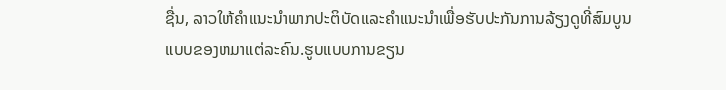ຊື່ນ, ລາວໃຫ້ຄໍາແນະນໍາພາກປະຕິບັດແລະຄໍາແນະນໍາເພື່ອຮັບປະກັນການລ້ຽງດູທີ່ສົມບູນແບບຂອງຫມາແຕ່ລະຄົນ.ຮູບແບບການຂຽນ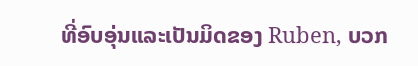ທີ່ອົບອຸ່ນແລະເປັນມິດຂອງ Ruben, ບວກ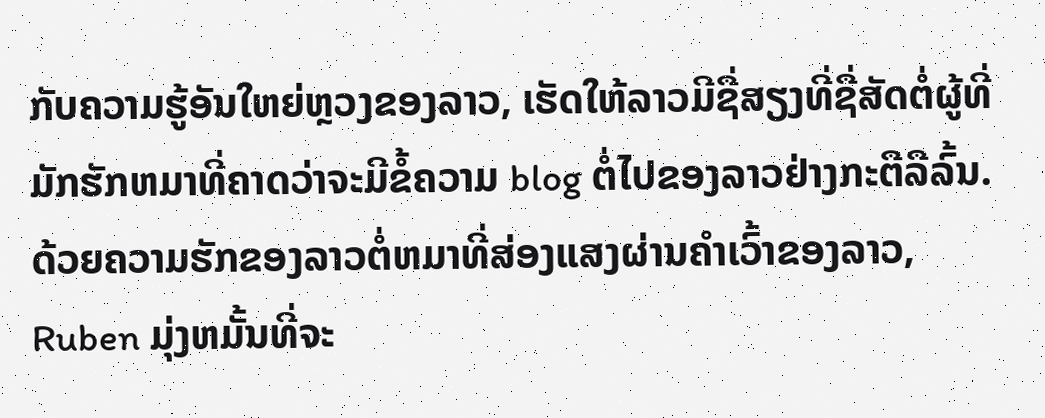ກັບຄວາມຮູ້ອັນໃຫຍ່ຫຼວງຂອງລາວ, ເຮັດໃຫ້ລາວມີຊື່ສຽງທີ່ຊື່ສັດຕໍ່ຜູ້ທີ່ມັກຮັກຫມາທີ່ຄາດວ່າຈະມີຂໍ້ຄວາມ blog ຕໍ່ໄປຂອງລາວຢ່າງກະຕືລືລົ້ນ. ດ້ວຍຄວາມຮັກຂອງລາວຕໍ່ຫມາທີ່ສ່ອງແສງຜ່ານຄໍາເວົ້າຂອງລາວ, Ruben ມຸ່ງຫມັ້ນທີ່ຈະ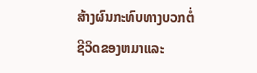ສ້າງຜົນກະທົບທາງບວກຕໍ່ຊີວິດຂອງຫມາແລະ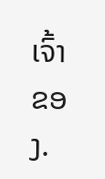ເຈົ້າຂອງ.